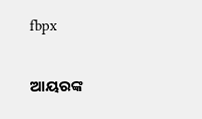fbpx

ଆୟରଙ୍କ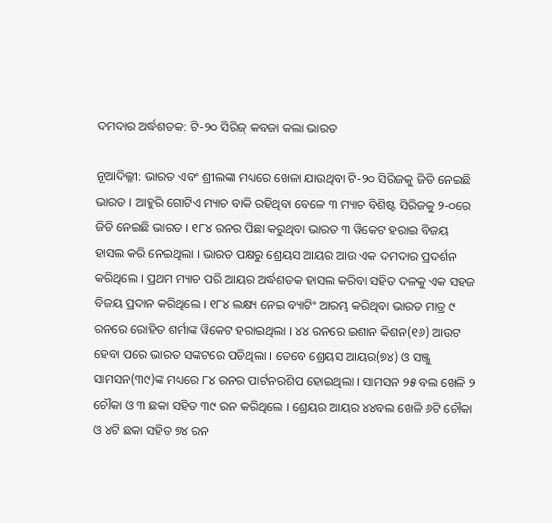ଦମଦାର ଅର୍ଦ୍ଧଶତକ: ଟି-୨୦ ସିରିଜ୍ କବଜା କଲା ଭାରତ

ନୂଆଦିଲ୍ଳୀ: ଭାରତ ଏବଂ ଶ୍ରୀଲଙ୍କା ମଧ୍ୟରେ ଖେଳା ଯାଉଥିବା ଟି-୨୦ ସିରିଜକୁ ଜିତି ନେଇଛି ଭାରତ । ଆହୁରି ଗୋଟିଏ ମ୍ୟାଚ ବାକି ରହିଥିବା ବେଳେ ୩ ମ୍ୟାଚ ବିଶିଷ୍ଟ ସିରିଜକୁ ୨-୦ରେ ଜିତି ନେଇଛି ଭାରତ । ୧୮୪ ରନର ପିଛା କରୁଥିବା ଭାରତ ୩ ୱିକେଟ ହରାଇ ବିଜୟ ହାସଲ କରି ନେଇଥିଲା । ଭାରତ ପକ୍ଷରୁ ଶ୍ରେୟସ ଆୟର ଆଉ ଏକ ଦମଦାର ପ୍ରଦର୍ଶନ କରିଥିଲେ । ପ୍ରଥମ ମ୍ୟାଚ ପରି ଆୟର ଅର୍ଦ୍ଧଶତକ ହାସଲ କରିବା ସହିତ ଦଳକୁ ଏକ ସହଜ ବିଜୟ ପ୍ରଦାନ କରିଥିଲେ । ୧୮୪ ଲକ୍ଷ୍ୟ ନେଇ ବ୍ୟାଟିଂ ଆରମ୍ଭ କରିଥିବା ଭାରତ ମାତ୍ର ୯ ରନରେ ରୋହିତ ଶର୍ମାଙ୍କ ୱିକେଟ ହରାଇଥିଲା । ୪୪ ରନରେ ଇଶାନ କିଶନ(୧୬) ଆଉଟ ହେବା ପରେ ଭାରତ ସଙ୍କଟରେ ପଡିଥିଲା । ତେବେ ଶ୍ରେୟସ ଆୟର(୭୪) ଓ ସଞ୍ଜୁ ସାମସନ(୩୯)ଙ୍କ ମଧ୍ୟରେ ୮୪ ରନର ପାର୍ଟନରଶିପ ହୋଇଥିଲା । ସାମସନ ୨୫ ବଲ ଖେଳି ୨ ଚୌକା ଓ ୩ ଛକା ସହିତ ୩୯ ରନ କରିଥିଲେ । ଶ୍ରେୟର ଆୟର ୪୪ବଲ ଖେଳି ୬ଟି ଚୌକା ଓ ୪ଟି ଛକା ସହିତ ୭୪ ରନ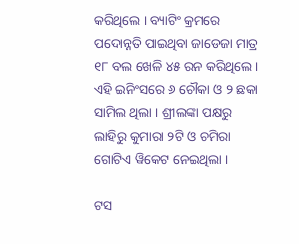କରିଥିଲେ । ବ୍ୟାଟିଂ କ୍ରମରେ ପଦୋନ୍ନତି ପାଇଥିବା ଜାଡେଜା ମାତ୍ର ୧୮ ବଲ ଖେଳି ୪୫ ରନ କରିଥିଲେ । ଏହି ଇନିଂସରେ ୬ ଚୌକା ଓ ୨ ଛକା ସାମିଲ ଥିଲା । ଶ୍ରୀଲଙ୍କା ପକ୍ଷରୁ ଲାହିରୁ କୁମାରା ୨ଟି ଓ ଚମିରା ଗୋଟିଏ ୱିକେଟ ନେଇଥିଲା ।

ଟସ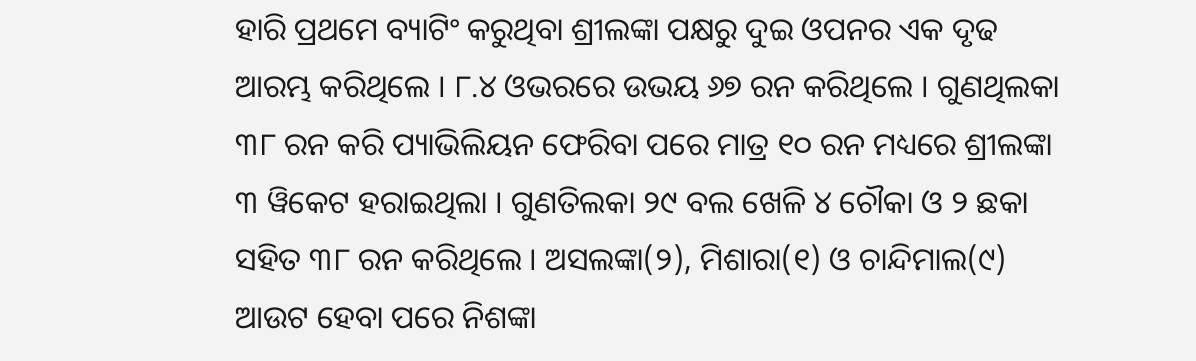ହାରି ପ୍ରଥମେ ବ୍ୟାଟିଂ କରୁଥିବା ଶ୍ରୀଲଙ୍କା ପକ୍ଷରୁ ଦୁଇ ଓପନର ଏକ ଦୃଢ ଆରମ୍ଭ କରିଥିଲେ । ୮.୪ ଓଭରରେ ଉଭୟ ୬୭ ରନ କରିଥିଲେ । ଗୁଣଥିଲକା ୩୮ ରନ କରି ପ୍ୟାଭିଲିୟନ ଫେରିବା ପରେ ମାତ୍ର ୧୦ ରନ ମଧ୍ୟରେ ଶ୍ରୀଲଙ୍କା ୩ ୱିକେଟ ହରାଇଥିଲା । ଗୁଣତିଲକା ୨୯ ବଲ ଖେଳି ୪ ଚୌକା ଓ ୨ ଛକା ସହିତ ୩୮ ରନ କରିଥିଲେ । ଅସଲଙ୍କା(୨), ମିଶାରା(୧) ଓ ଚାନ୍ଦିମାଲ(୯) ଆଉଟ ହେବା ପରେ ନିଶଙ୍କା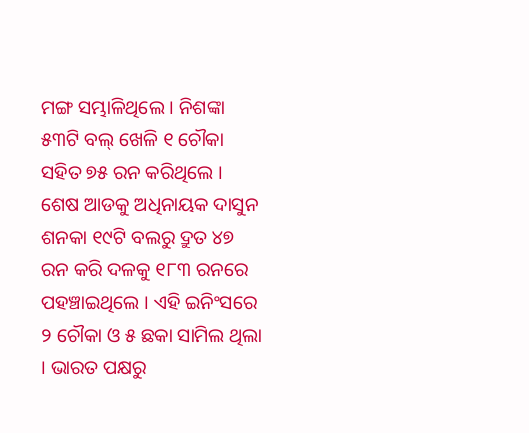ମଙ୍ଗ ସମ୍ଭାଳିଥିଲେ । ନିଶଙ୍କା ୫୩ଟି ବଲ୍ ଖେଳି ୧ ଚୌକା ସହିତ ୭୫ ରନ କରିଥିଲେ । ଶେଷ ଆଡକୁ ଅଧିନାୟକ ଦାସୁନ ଶନକା ୧୯ଟି ବଲରୁ ଦ୍ରୁତ ୪୭ ରନ କରି ଦଳକୁ ୧୮୩ ରନରେ ପହଞ୍ଚାଇଥିଲେ । ଏହି ଇନିଂସରେ ୨ ଚୌକା ଓ ୫ ଛକା ସାମିଲ ଥିଲା । ଭାରତ ପକ୍ଷରୁ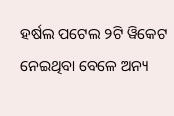ହର୍ଷଲ ପଟେଲ ୨ଟି ୱିକେଟ ନେଇଥିବା ବେଳେ ଅନ୍ୟ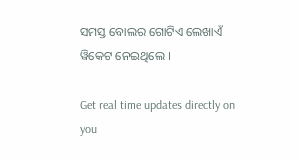ସମସ୍ତ ବୋଲର ଗୋଟିଏ ଲେଖାଏଁ ୱିକେଟ ନେଇଥିଲେ ।

Get real time updates directly on you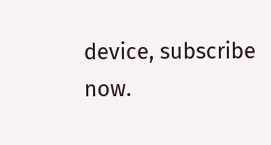device, subscribe now.